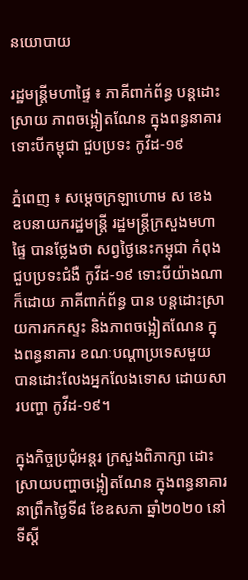នយោបាយ

រដ្ឋមន្ដ្រីមហាផ្ទៃ ៖ ភាគីពាក់ព័ន្ធ បន្ដដោះស្រាយ ភាពចង្អៀតណែន ក្នុងពន្ធនាគារ ទោះបីកម្ពុជា ជួបប្រទះ កូវីដ-១៩

ភ្នំពេញ ៖ សម្ដេចក្រឡាហោម ស ខេង ឧបនាយករដ្ឋមន្ដ្រី រដ្ឋមន្ដ្រីក្រសួងមហាផ្ទៃ បានថ្លែងថា សព្វថ្ងៃនេះកម្ពុជា កំពុងជួបប្រទះជំងឺ កូវីដ-១៩ ទោះបីយ៉ាងណាក៏ដោយ ភាគីពាក់ព័ន្ធ បាន បន្ដដោះស្រាយការកកស្ទះ និងភាពចង្អៀតណែន ក្នុងពន្ធនាគារ ខណៈបណ្ដាប្រទេសមួយ បានដោះលែងអ្នកលែងទោស ដោយសារបញ្ហា កូវីដ-១៩។

ក្នុងកិច្ចប្រជុំអន្តរ ក្រសួងពិភាក្សា ដោះស្រាយបញ្ហាចង្អៀតណែន ក្នុងពន្ធនាគារ នាព្រឹកថ្ងៃទី៨ ខែឧសភា ឆ្នាំ២០២០ នៅទីស្ដី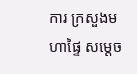ការ ក្រសួងមហាផ្ទៃ សម្ដេច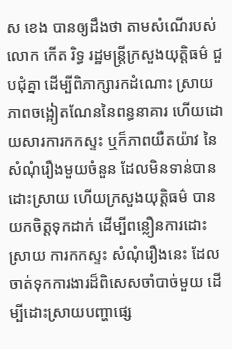ស ខេង បានឲ្យដឹងថា តាមសំណើរបស់ លោក កើត រិទ្ធ រដ្ឋមន្ដ្រីក្រសួងយុត្តិធម៌ ជួបជុំគ្នា ដើម្បីពិភាក្សារកដំណោះ ស្រាយភាពចង្អៀតណែននៃពន្ធនាគារ ហើយដោយសារការកកស្ទះ ឬក៏ភាពយឺតយ៉ាវ នៃសំណុំរឿងមួយចំនួន ដែលមិនទាន់បានដោះស្រាយ ហើយក្រសួងយុត្តិធម៌ បានយកចិត្តទុកដាក់ ដើម្បីពន្លឿនការដោះស្រាយ ការកកស្ទះ សំណុំរឿងនេះ ដែលចាត់ទុកការងារដ៏ពិសេសចាំបាច់មួយ ដើម្បីដោះស្រាយបញ្ហាផ្សេ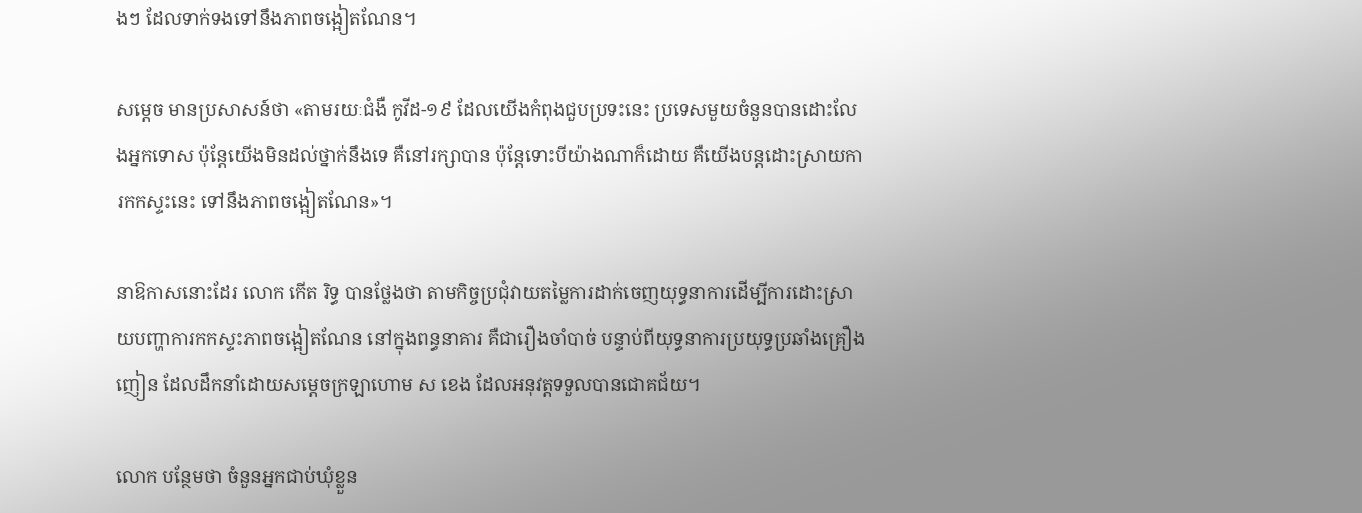ងៗ ដែលទាក់ទងទៅនឹងភាពចង្អៀតណែន។

សម្ដេច មានប្រសាសន៍ថា «តាមរយៈជំងឺ កូវីដ-១៩ ដែលយើងកំពុងជួបប្រទះនេះ ប្រទេសមួយចំនួនបានដោះលែងអ្នកទោស ប៉ុន្ដែយើងមិនដល់ថ្នាក់នឹងទេ គឺនៅរក្សាបាន ប៉ុន្ដែទោះបីយ៉ាងណាក៏ដោយ គឺយើងបន្ដដោះស្រាយការកកស្ទះនេះ ទៅនឹងភាពចង្អៀតណែន»។

នាឱកាសនោះដែរ លោក កើត រិទ្ធ បានថ្លែងថា តាមកិច្ចប្រជុំវាយតម្លៃការដាក់ចេញយុទ្ធនាការដើម្បីការដោះស្រាយបញ្ហាការកកស្ទះភាពចង្អៀតណែន នៅក្នុងពន្ធនាគារ គឺជារឿងចាំបាច់ បន្ទាប់ពីយុទ្ធនាការប្រយុទ្ធប្រឆាំងគ្រឿងញៀន ដែលដឹកនាំដោយសម្ដេចក្រឡាហោម ស ខេង ដែលអនុវត្តទទួលបានជោគជ័យ។

លោក បន្ថែមថា ចំនួនអ្នកជាប់ឃុំខ្លួន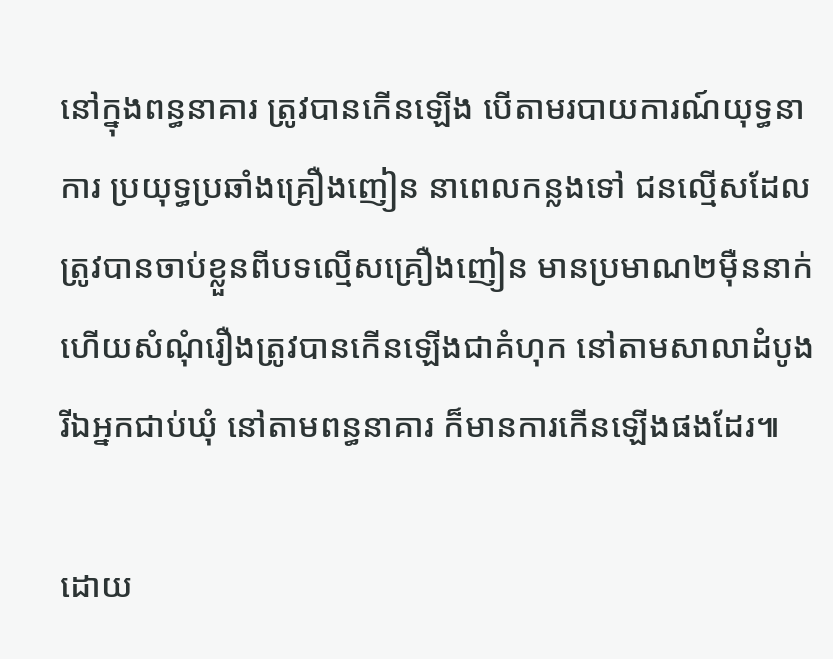នៅក្នុងពន្ធនាគារ ត្រូវបានកើនឡើង បើតាមរបាយការណ៍យុទ្ធនាការ ប្រយុទ្ធប្រឆាំងគ្រឿងញៀន នាពេលកន្លងទៅ ជនល្មើសដែលត្រូវបានចាប់ខ្លួនពីបទល្មើសគ្រឿងញៀន មានប្រមាណ២ម៉ឺននាក់ ហើយសំណុំរឿងត្រូវបានកើនឡើងជាគំហុក នៅតាមសាលាដំបូង រីឯអ្នកជាប់ឃុំ នៅតាមពន្ធនាគារ ក៏មានការកើនឡើងផងដែរ៕

ដោយ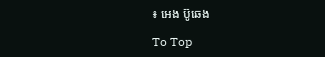៖ អេង ប៊ូឆេង

To Top